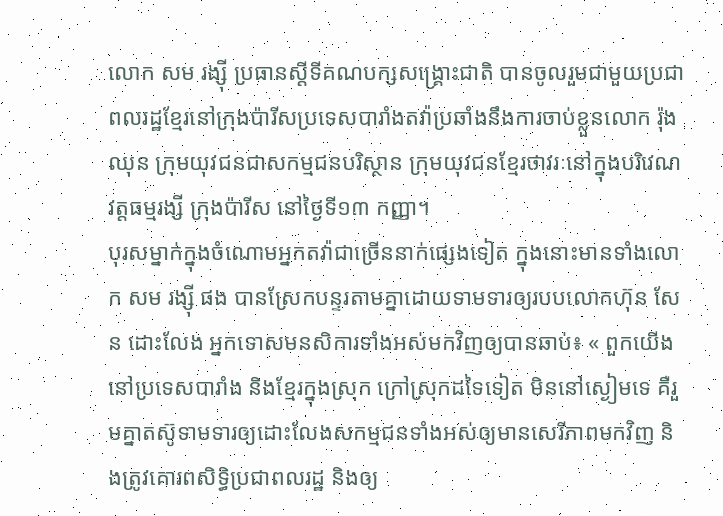លោក សម រង្ស៊ី ប្រធានស្ដីទីគណបក្សសង្គ្រោះជាតិ បានចូលរួមជាមួយប្រជាពលរដ្ឋខ្មែរនៅក្រុងប៉ារីសប្រទេសបារាំងតវ៉ាប្រឆាំងនឹងការចាប់ខ្លួនលោក រ៉ុង ឈុន ក្រុមយុវជនជាសកម្មជនបរិស្ថាន ក្រុមយុវជនខ្មែរថាវរៈនៅក្នុងបរិវេណ វត្តធម្មរង្សី ក្រុងប៉ារីស នៅថ្ងៃទី១៣ កញ្ញា។
បុរសម្នាក់ក្នុងចំណោមអ្នកតវ៉ាជាច្រើននាក់ផ្សេងទៀត ក្នុងនោះមានទាំងលោក សម រង្ស៊ី ផង បានស្រែកបន្ទរតាមគ្នាដោយទាមទារឲ្យរបបលោកហ៊ុន សែន ដោះលែង អ្នកទោសមនសិការទាំងអស់មកវិញឲ្យបានឆាប់៖ « ពួកយើងនៅប្រទេសបារាំង និងខ្មែរក្នុងស្រុក ក្រៅស្រុកដទៃទៀត មិននៅស្ងៀមទេ គឺរួមគ្នាតស៊ូទាមទារឲ្យដោះលែងសកម្មជនទាំងអស់ឲ្យមានសេរីភាពមកវិញ និងត្រូវគោរពសិទ្ធិប្រជាពលរដ្ឋ និងឲ្យ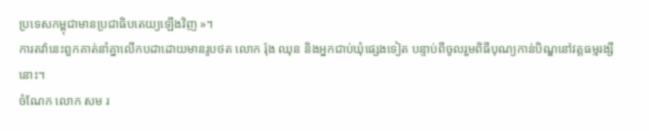ប្រទេសកម្ពុជាមានប្រជាធិបតេយ្យឡើងវិញ »។
ការតវ៉ានេះពួកគាត់នាំគ្នាលើកបដាដោយមានរូបថត លោក រ៉ុង ឈុន និងអ្នកជាប់ឃុំផ្សេងទៀត បន្ទាប់ពីចូលរួមពិធីបុណ្យកាន់បិណ្ឌនៅវត្តធម្មរង្សីនោះ។
ចំណែក លោក សម រ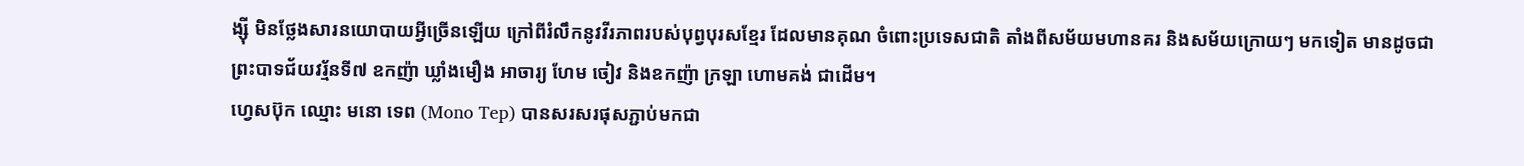ង្ស៊ី មិនថ្លែងសារនយោបាយអ្វីច្រើនឡើយ ក្រៅពីរំលឹកនូវវីរភាពរបស់បុព្វបុរសខ្មែរ ដែលមានគុណ ចំពោះប្រទេសជាតិ តាំងពីសម័យមហានគរ និងសម័យក្រោយៗ មកទៀត មានដូចជា ព្រះបាទជ័យវរ្ម័នទី៧ ឧកញ៉ា ឃ្លាំងមឿង អាចារ្យ ហែម ចៀវ និងឧកញ៉ា ក្រឡា ហោមគង់ ជាដើម។
ហេ្វសប៊ុក ឈ្មោះ មនោ ទេព (Mono Tep) បានសរសរផុសភ្ជាប់មកជា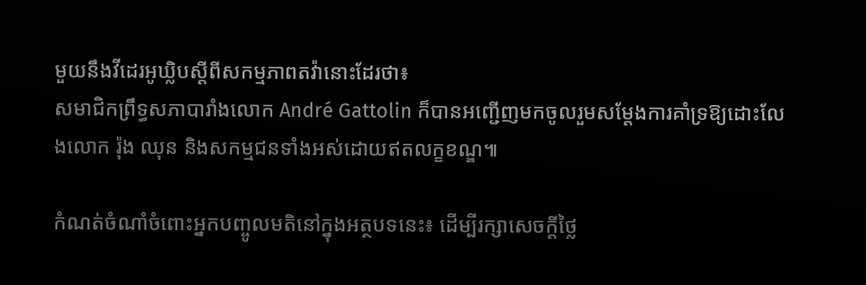មួយនឹងវីដេរអូឃ្លិបស្ដីពីសកម្មភាពតវ៉ានោះដែរថា៖
សមាជិកព្រឹទ្ធសភាបារាំងលោក André Gattolin ក៏បានអញ្ជើញមកចូលរួមសម្តែងការគាំទ្រឱ្យដោះលែងលោក រ៉ុង ឈុន និងសកម្មជនទាំងអស់ដោយឥតលក្ខខណ្ឌ៕

កំណត់ចំណាំចំពោះអ្នកបញ្ចូលមតិនៅក្នុងអត្ថបទនេះ៖ ដើម្បីរក្សាសេចក្ដីថ្លៃ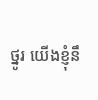ថ្នូរ យើងខ្ញុំនឹ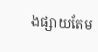ងផ្សាយតែម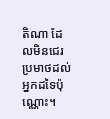តិណា ដែលមិនជេរប្រមាថដល់អ្នកដទៃប៉ុណ្ណោះ។